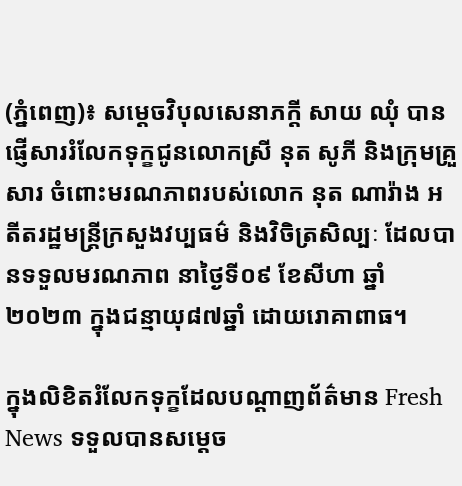(ភ្នំពេញ)៖ សម្តេចវិបុលសេនាភក្តី សាយ ឈុំ បានផ្ញើសាររំលែកទុក្ខជូនលោកស្រី នុត សូភី និងក្រុមគ្រួសារ ចំពោះមរណភាពរបស់លោក នុត ណារ៉ាង អតីតរដ្ឋមន្ត្រីក្រសួងវប្បធម៌ និងវិចិត្រសិល្បៈ ដែលបានទទួលមរណភាព នាថ្ងៃទី០៩ ខែសីហា ឆ្នាំ២០២៣ ក្នុងជន្មាយុ៨៧ឆ្នាំ ដោយរោគាពាធ។

ក្នុងលិខិតរំលែកទុក្ខដែលបណ្ដាញព័ត៌មាន Fresh News ទទួលបានសម្តេច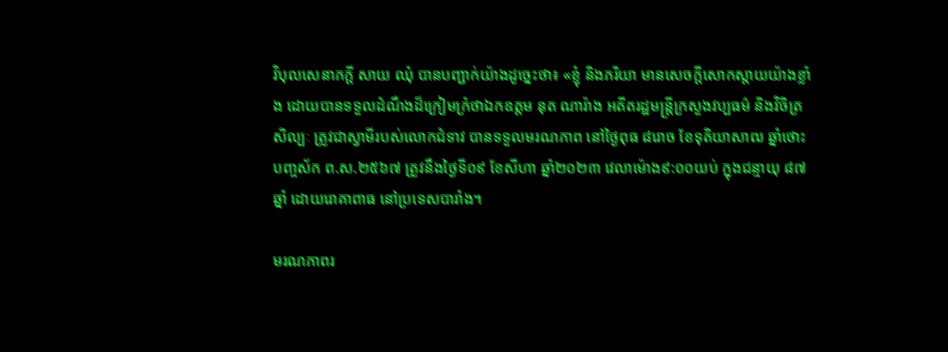វិបុលសេនាភក្តី សាយ ឈុំ បានបញ្ជាក់យ៉ាងដូច្នេះថា៖ «ខ្ញុំ និងភរិយា មានសេចក្តីសោកស្ដាយយ៉ាងខ្លាំង ដោយបានទទួលដំណឹងដ៏ក្រៀមក្រំថាឯកឧត្តម នុត ណារ៉ាង អតីតរដ្ឋមន្ត្រីក្រសួងវប្បធម៌ និងវិចិត្រសិល្បៈ ត្រូវជាស្វាមីរបស់លោកជំទាវ បានទទួលមរណភាព នៅថ្ងៃពុធ ៨រោច ខែទុតិយាសាឍ ឆ្នាំថោះ បញ្ចស័ក ព.ស.២៥៦៧ ត្រូវនឹងថ្ងៃទី០៩ ខែសីហា ឆ្នាំ២០២៣ វេលាម៉ោង៩:០០យប់ ក្នុងជន្មាយុ ៨៧ឆ្នាំ ដោយរោគាពាធ នៅប្រទេសបារាំង។

មរណភាពរ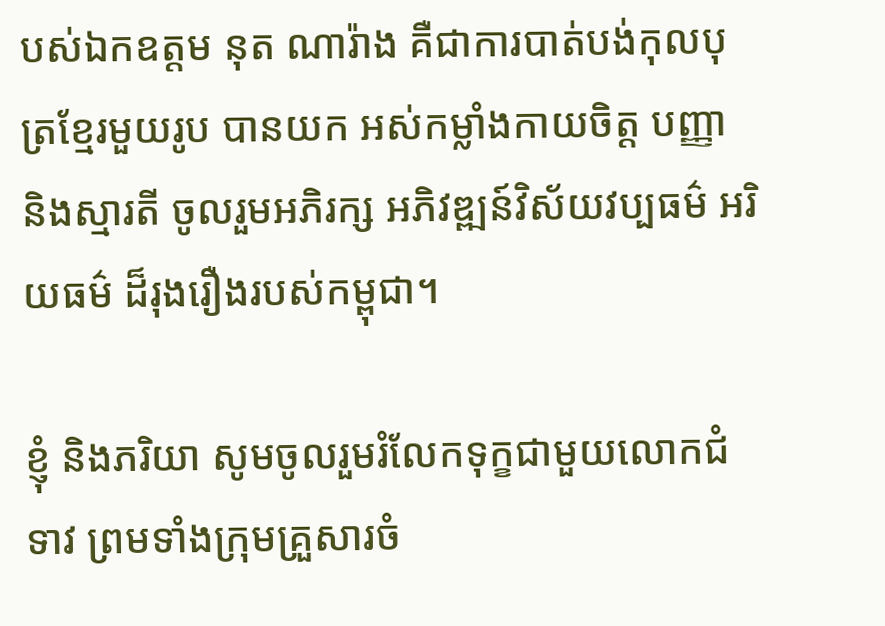បស់ឯកឧត្តម នុត ណារ៉ាង គឺជាការបាត់បង់កុលបុត្រខ្មែរមួយរូប បានយក អស់កម្លាំងកាយចិត្ត បញ្ញា និងស្មារតី ចូលរួមអភិរក្ស អភិវឌ្ឍន៍វិស័យវប្បធម៌ អរិយធម៌ ដ៏រុងរឿងរបស់កម្ពុជា។

ខ្ញុំ និងភរិយា សូមចូលរួមរំលែកទុក្ខជាមួយលោកជំទាវ ព្រមទាំងក្រុមគ្រួសារចំ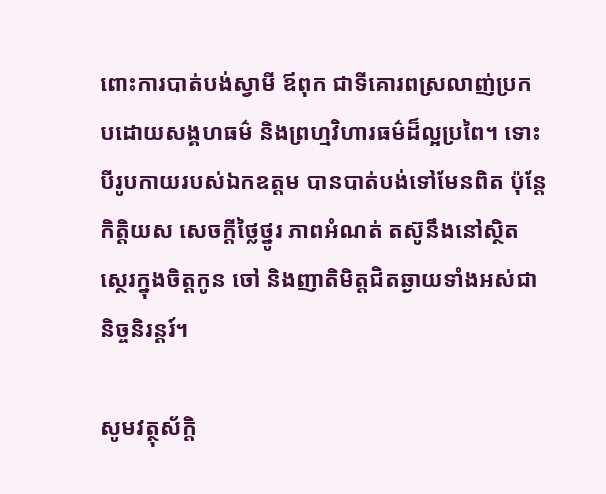ពោះការបាត់បង់ស្វាមី ឪពុក ជាទីគោរពស្រលាញ់ប្រកបដោយសង្គហធម៌ និងព្រហ្មវិហារធម៌ដ៏ល្អប្រពៃ។ ទោះបីរូបកាយរបស់ឯកឧត្តម បានបាត់បង់ទៅមែនពិត ប៉ុន្តែកិត្តិយស សេចក្ដីថ្លៃថ្នូរ ភាពអំណត់ តស៊ូនឹងនៅស្ថិតស្ថេរក្នុងចិត្ដកូន ចៅ និងញាតិមិត្តជិតឆ្ងាយទាំងអស់ជានិច្ចនិរន្តរ៍។

សូមវត្ថុស័ក្ដិ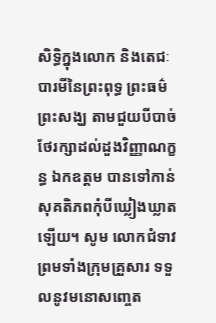សិទ្ធិក្នុងលោក និងតេជៈបារមីនៃព្រះពុទ្ធ ព្រះធម៌ ព្រះសង្ឃ តាមជួយបីបាច់ថែរក្សាដល់ដួងវិញ្ញាណក្ខន្ធ ឯកឧត្តម បានទៅកាន់សុគតិភពកុំបីឃ្លៀងឃ្លាតឡើយ។ សូម លោកជំទាវ ព្រមទាំងក្រុមគ្រួសារ ទទួលនូវមនោសញ្ចេត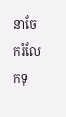នាចែករំលែកទុ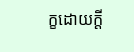ក្ខដោយក្តី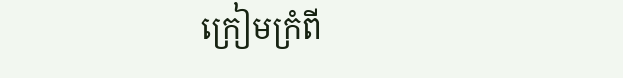ក្រៀមក្រំពី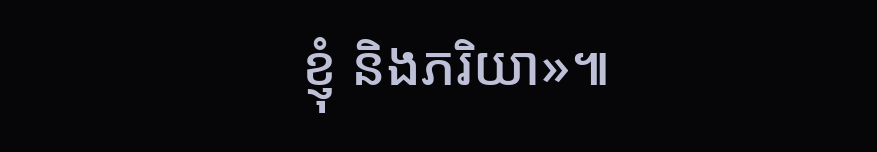ខ្ញុំ និងភរិយា»៕